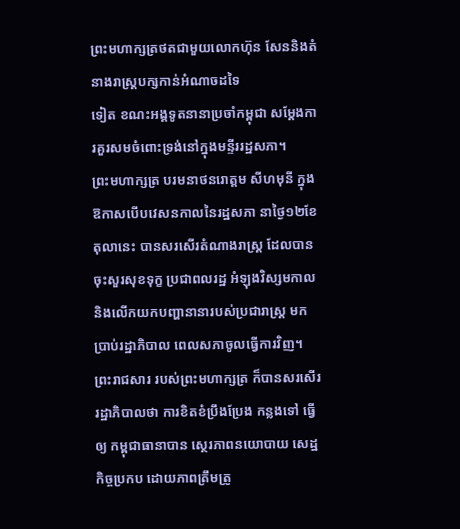ព្រះមហាក្សត្រថតជាមួយលោកហ៊ុន សែននិងតំនាងរាស្ត្របក្សកាន់អំណាចដទៃ
ទៀត ខណះអង្គទូតនានាប្រចាំកម្ពុជា សម្តែងការគួរសមចំពោះទ្រង់នៅក្នុងមន្ទីររដ្ឋសភា។
ព្រះមហាក្សត្រ បរមនាថនរោត្តម សីហមុនី ក្នុងឱកាសបើបវេសនកាលនៃរដ្ឋសភា នាថ្ងៃ១២ខែ តុលានេះ បានសរសើរតំណាងរាស្ត្រ ដែលបានចុះសួរសុខទុក្ខ ប្រជាពលរដ្ឋ អំឡុងវិស្សមកាល និងលើកយកបញ្ហានានារបស់ប្រជារាស្ត្រ មកប្រាប់រដ្ឋាភិបាល ពេលសភាចូលធ្វើការវិញ។
ព្រះរាជសារ របស់ព្រះមហាក្សត្រ ក៏បានសរសើររដ្ឋាភិបាលថា ការខិតខំប្រឹងប្រែង កន្លងទៅ ធ្វើ
ឲ្យ កម្ពុជាធានាបាន ស្ថេរភាពនយោបាយ សេដ្ឋកិច្ចប្រកប ដោយភាពត្រឹមត្រូ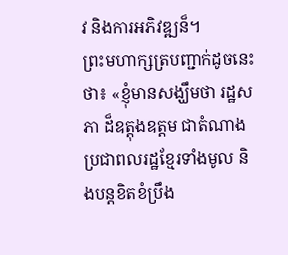វ និងការអភិវឌ្ឍន៏។
ព្រះមហាក្សត្របញ្ជាក់ដូចនេះថា៖ «ខ្ញុំមានសង្ឃឹមថា រដ្ឋសភា ដ៏ឧត្តុងឧត្តម ជាតំណាងប្រជាពលរដ្ឋខ្មែរទាំងមូល និងបន្តខិតខំប្រឹង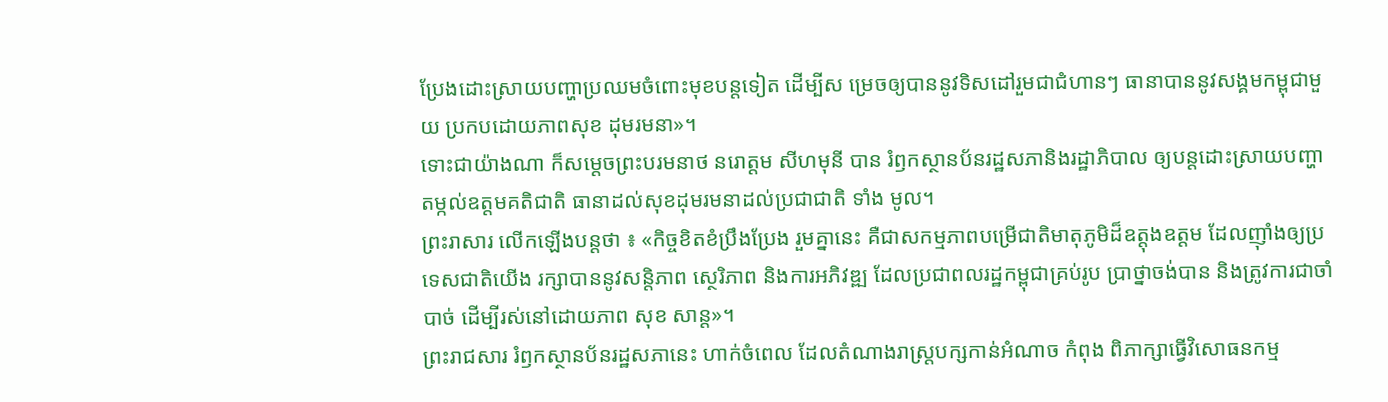ប្រែងដោះស្រាយបញ្ហាប្រឈមចំពោះមុខបន្តទៀត ដើម្បីស ម្រេចឲ្យបាននូវទិសដៅរួមជាជំហានៗ ធានាបាននូវសង្គមកម្ពុជាមួយ ប្រកបដោយភាពសុខ ដុមរមនា»។
ទោះជាយ៉ាងណា ក៏សម្តេចព្រះបរមនាថ នរោត្តម សីហមុនី បាន រំឭកស្ថានប័នរដ្ឋសភានិងរដ្ឋាភិបាល ឲ្យបន្តដោះស្រាយបញ្ហា តម្កល់ឧត្តមគតិជាតិ ធានាដល់សុខដុមរមនាដល់ប្រជាជាតិ ទាំង មូល។
ព្រះរាសារ លើកឡើងបន្តថា ៖ «កិច្ចខិតខំប្រឹងប្រែង រួមគ្នានេះ គឺជាសកម្មភាពបម្រើជាតិមាតុភូមិដ៏ឧត្តុងឧត្តម ដែលញ៉ាំងឲ្យប្រទេសជាតិយើង រក្សាបាននូវសន្តិភាព ស្ថេរិភាព និងការអភិវឌ្ឍ ដែលប្រជាពលរដ្ឋកម្ពុជាគ្រប់រូប ប្រាថ្នាចង់បាន និងត្រូវការជាចាំបាច់ ដើម្បីរស់នៅដោយភាព សុខ សាន្ត»។
ព្រះរាជសារ រំឭកស្ថានប័នរដ្ឋសភានេះ ហាក់ចំពេល ដែលតំណាងរាស្ត្របក្សកាន់អំណាច កំពុង ពិភាក្សាធ្វើវិសោធនកម្ម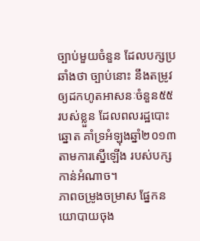ច្បាប់មួយចំនួន ដែលបក្សប្រឆាំងថា ច្បាប់នោះ នឹងតម្រូវឲ្យដកហូតអាសនៈចំនួន៥៥ របស់ខ្លួន ដែលពលរដ្ឋបោះឆ្នោត គាំទ្រអំឡុងឆ្នាំ២០១៣ តាមការស្នើឡើង របស់បក្សកាន់អំណាច។
ភាពចម្រូងចម្រាស ផ្នែកនយោបាយចុង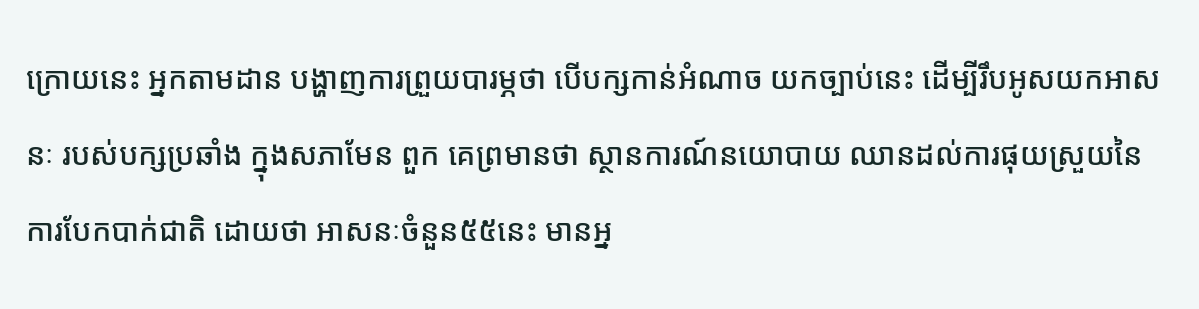ក្រោយនេះ អ្នកតាមដាន បង្ហាញការព្រួយបារម្ភថា បើបក្សកាន់អំណាច យកច្បាប់នេះ ដើម្បីរឹបអូសយកអាសនៈ របស់បក្សប្រឆាំង ក្នុងសភាមែន ពួក គេព្រមានថា ស្ថានការណ៍នយោបាយ ឈានដល់ការផុយស្រួយនៃការបែកបាក់ជាតិ ដោយថា អាសនៈចំនួន៥៥នេះ មានអ្ន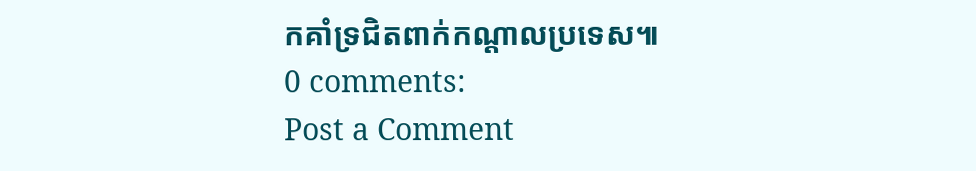កគាំទ្រជិតពាក់កណ្តាលប្រទេស៕
0 comments:
Post a Comment